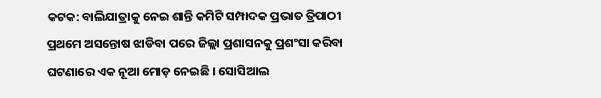କଟକ: ବାଲିଯାତ୍ରାକୁ ନେଇ ଶାନ୍ତି କମିଟି ସମ୍ପାଦକ ପ୍ରଭାତ ତ୍ରିପାଠୀ ପ୍ରଥମେ ଅସନ୍ତୋଷ ଝାଡିବା ପରେ ଜିଲ୍ଲା ପ୍ରଶାସନକୁ ପ୍ରଶଂସା କରିବା ଘଟଣାରେ ଏକ ନୂଆ ମୋଡ଼ ନେଇଛି । ସୋସିଆଲ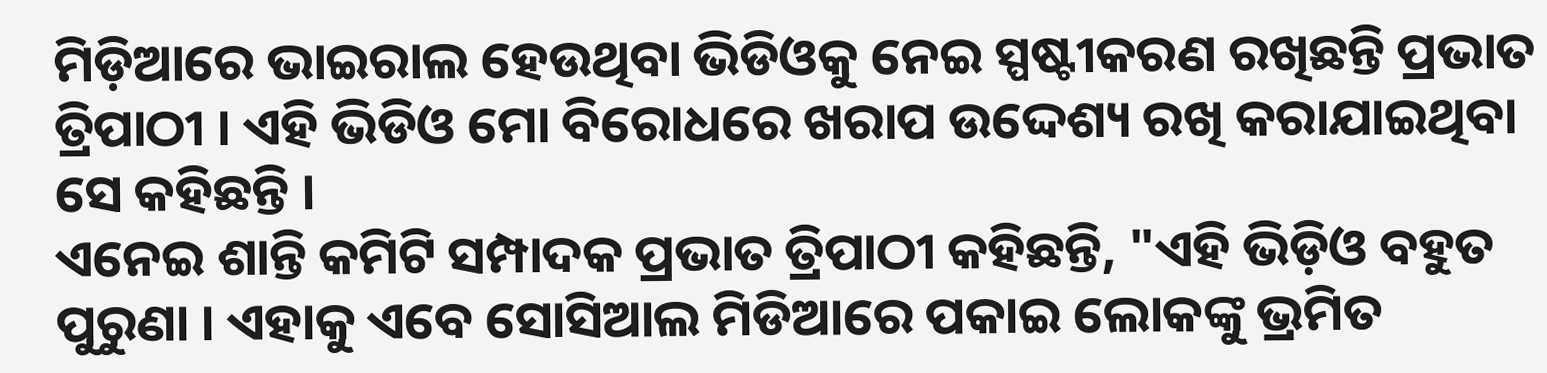ମିଡ଼ିଆରେ ଭାଇରାଲ ହେଉଥିବା ଭିଡିଓକୁ ନେଇ ସ୍ପଷ୍ଟୀକରଣ ରଖିଛନ୍ତି ପ୍ରଭାତ ତ୍ରିପାଠୀ । ଏହି ଭିଡିଓ ମୋ ବିରୋଧରେ ଖରାପ ଉଦ୍ଦେଶ୍ୟ ରଖି କରାଯାଇଥିବା ସେ କହିଛନ୍ତି ।
ଏନେଇ ଶାନ୍ତି କମିଟି ସମ୍ପାଦକ ପ୍ରଭାତ ତ୍ରିପାଠୀ କହିଛନ୍ତି, "ଏହି ଭିଡ଼ିଓ ବହୁତ ପୁରୁଣା । ଏହାକୁ ଏବେ ସୋସିଆଲ ମିଡିଆରେ ପକାଇ ଲୋକଙ୍କୁ ଭ୍ରମିତ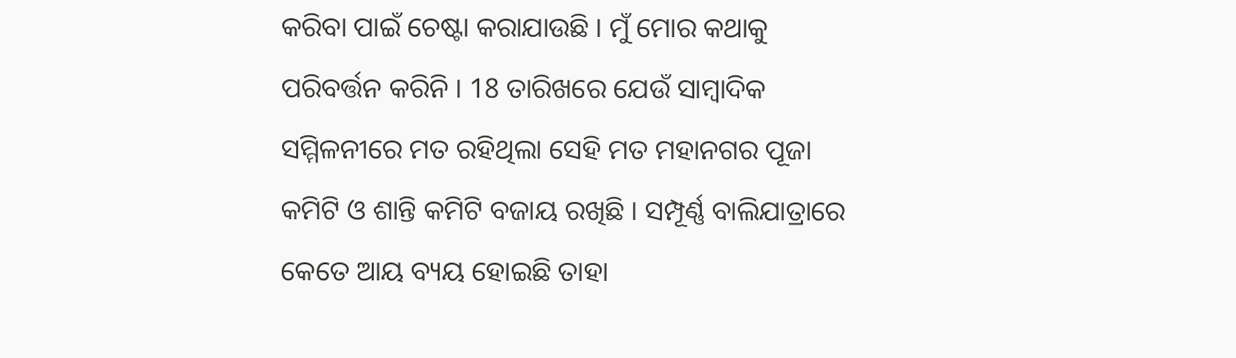କରିବା ପାଇଁ ଚେଷ୍ଟା କରାଯାଉଛି । ମୁଁ ମୋର କଥାକୁ ପରିବର୍ତ୍ତନ କରିନି । 18 ତାରିଖରେ ଯେଉଁ ସାମ୍ବାଦିକ ସମ୍ମିଳନୀରେ ମତ ରହିଥିଲା ସେହି ମତ ମହାନଗର ପୂଜା କମିଟି ଓ ଶାନ୍ତି କମିଟି ବଜାୟ ରଖିଛି । ସମ୍ପୂର୍ଣ୍ଣ ବାଲିଯାତ୍ରାରେ କେତେ ଆୟ ବ୍ୟୟ ହୋଇଛି ତାହା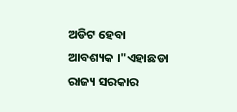ଅଡିଟ ହେବା ଆବଶ୍ୟକ ।"ଏହାଛଡା ରାଜ୍ୟ ସରକାର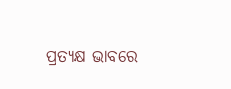ପ୍ରତ୍ୟକ୍ଷ ଭାବରେ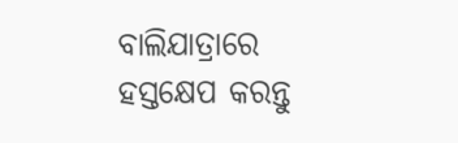ବାଲିଯାତ୍ରାରେ ହସ୍ତକ୍ଷେପ କରନ୍ତୁ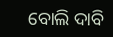ବୋଲି ଦାବି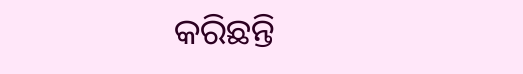କରିଛନ୍ତି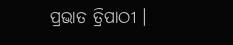ପ୍ରଭାତ ତ୍ରିପାଠୀ ।